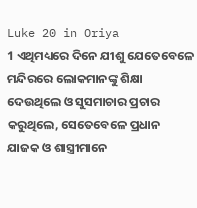Luke 20 in Oriya
1 ଏଥିମଧ୍ୟରେ ଦିନେ ଯୀଶୁ ଯେତେବେଳେ ମନ୍ଦିରରେ ଲୋକମାନଙ୍କୁ ଶିକ୍ଷା ଦେଉଥିଲେ ଓ ସୁସମାଚାର ପ୍ରଚାର କରୁଥିଲେ, ସେତେବେଳେ ପ୍ରଧାନ ଯାଜକ ଓ ଶାସ୍ତ୍ରୀମାନେ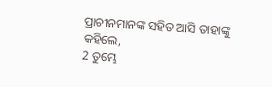ପ୍ରାଚୀନମାନଙ୍କ ସହିତ ଆସି ତାହାଙ୍କୁ କହିଲେ,
2 ତୁମ୍ଭେ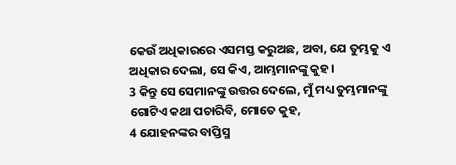କେଉଁ ଅଧିକାରରେ ଏସମସ୍ତ କରୁଅଛ, ଅବା, ଯେ ତୁମ୍ଭକୁ ଏ ଅଧିକାର ଦେଲା, ସେ କିଏ, ଆମ୍ଭମାନଙ୍କୁ କୁହ।
3 କିନ୍ତୁ ସେ ସେମାନଙ୍କୁ ଉତ୍ତର ଦେଲେ, ମୁଁ ମଧ୍ୟ ତୁମ୍ଭମାନଙ୍କୁ ଗୋଟିଏ କଥା ପଚାରିବି, ମୋତେ କୁହ,
4 ଯୋହନଙ୍କର ବାପ୍ତିସ୍ମ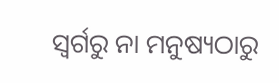ସ୍ୱର୍ଗରୁ ନା ମନୁଷ୍ୟଠାରୁ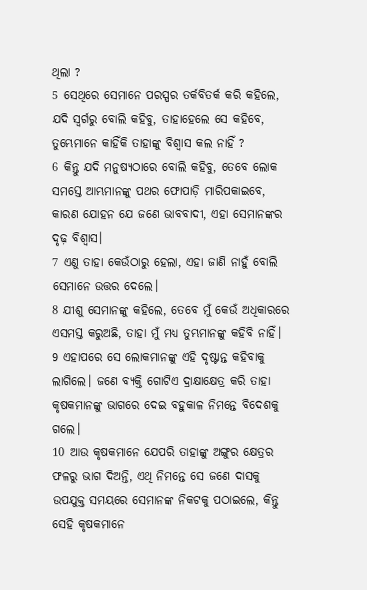ଥିଲା ?
5 ସେଥିରେ ସେମାନେ ପରସ୍ପର ତର୍କବିତର୍କ କରି କହିଲେ, ଯଦି ସ୍ୱର୍ଗରୁ ବୋଲି କହିବୁ, ତାହାହେଲେ ସେ କହିବେ, ତୁମ୍ଭେମାନେ କାହିଁକି ତାହାଙ୍କୁ ବିଶ୍ୱାସ କଲ ନାହିଁ ?
6 କିନ୍ତୁ ଯଦି ମନୁଷ୍ୟଠାରେ ବୋଲି କହିବୁ, ତେବେ ଲୋକ ସମସ୍ତେ ଆମ୍ଭମାନଙ୍କୁ ପଥର ଫୋପାଡ଼ି ମାରିପକାଇବେ, କାରଣ ଯୋହନ ଯେ ଜଣେ ଭାବବାଦୀ, ଏହା ସେମାନଙ୍କର ଦୃଢ଼ ବିଶ୍ୱାସ।
7 ଏଣୁ ତାହା କେଉଁଠାରୁ ହେଲା, ଏହା ଜାଣି ନାହୁଁ ବୋଲି ସେମାନେ ଉତ୍ତର ଦେଲେ।
8 ଯୀଶୁ ସେମାନଙ୍କୁ କହିଲେ, ତେବେ ମୁଁ କେଉଁ ଅଧିକାରରେ ଏସମସ୍ତ କରୁଅଛି, ତାହା ମୁଁ ମଧ୍ୟ ତୁମ୍ଭମାନଙ୍କୁ କହିବି ନାହିଁ।
9 ଏହାପରେ ସେ ଲୋକମାନଙ୍କୁ ଏହି ଦୃଷ୍ଟାନ୍ତ କହିବାକୁ ଲାଗିଲେ। ଜଣେ ବ୍ୟକ୍ତି ଗୋଟିଏ ଦ୍ରାକ୍ଷାକ୍ଷେତ୍ର କରି ତାହା କୃଷକମାନଙ୍କୁ ଭାଗରେ ଦେଇ ବହୁକାଳ ନିମନ୍ତେ ବିଦେଶକୁ ଗଲେ।
10 ଆଉ କୃଷକମାନେ ଯେପରି ତାହାଙ୍କୁ ଅଙ୍ଗୁର କ୍ଷେତ୍ରର ଫଳରୁ ଭାଗ ଦିଅନ୍ତି, ଏଥି ନିମନ୍ତେ ସେ ଜଣେ ଦାସକୁ ଉପଯୁକ୍ତ ସମୟରେ ସେମାନଙ୍କ ନିକଟକୁ ପଠାଇଲେ, କିନ୍ତୁ ସେହି କୃଷକମାନେ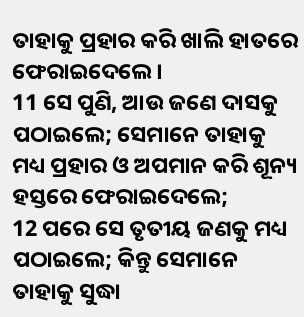ତାହାକୁ ପ୍ରହାର କରି ଖାଲି ହାତରେ ଫେରାଇଦେଲେ।
11 ସେ ପୁଣି, ଆଉ ଜଣେ ଦାସକୁ ପଠାଇଲେ; ସେମାନେ ତାହାକୁ ମଧ୍ୟ ପ୍ରହାର ଓ ଅପମାନ କରି ଶୂନ୍ୟ ହସ୍ତରେ ଫେରାଇଦେଲେ;
12 ପରେ ସେ ତୃତୀୟ ଜଣକୁ ମଧ୍ୟ ପଠାଇଲେ; କିନ୍ତୁ ସେମାନେ ତାହାକୁ ସୁଦ୍ଧା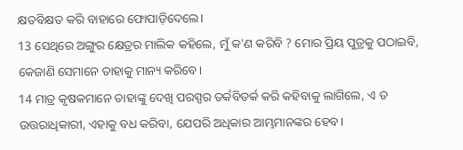କ୍ଷତବିକ୍ଷତ କରି ବାହାରେ ଫୋପାଡ଼ିଦେଲେ।
13 ସେଥିରେ ଅଙ୍ଗୁର କ୍ଷେତ୍ରର ମାଲିକ କହିଲେ, ମୁଁ କ'ଣ କରିବି ? ମୋର ପ୍ରିୟ ପୁତ୍ରକୁ ପଠାଇବି, କେଜାଣି ସେମାନେ ତାହାକୁ ମାନ୍ୟ କରିବେ।
14 ମାତ୍ର କୃଷକମାନେ ତାହାଙ୍କୁ ଦେଖି ପରସ୍ପର ତର୍କବିତର୍କ କରି କହିବାକୁ ଲାଗିଲେ, ଏ ତ ଉତ୍ତରାଧିକାରୀ, ଏହାକୁ ବଧ କରିବା, ଯେପରି ଅଧିକାର ଆମ୍ଭମାନଙ୍କର ହେବ।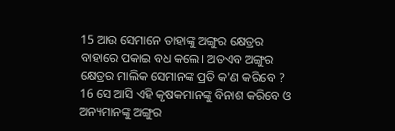15 ଆଉ ସେମାନେ ତାହାଙ୍କୁ ଅଙ୍ଗୁର କ୍ଷେତ୍ରର ବାହାରେ ପକାଇ ବଧ କଲେ। ଅତଏବ ଅଙ୍ଗୁର କ୍ଷେତ୍ରର ମାଲିକ ସେମାନଙ୍କ ପ୍ରତି କ'ଣ କରିବେ ?
16 ସେ ଆସି ଏହି କୃଷକମାନଙ୍କୁ ବିନାଶ କରିବେ ଓ ଅନ୍ୟମାନଙ୍କୁ ଅଙ୍ଗୁର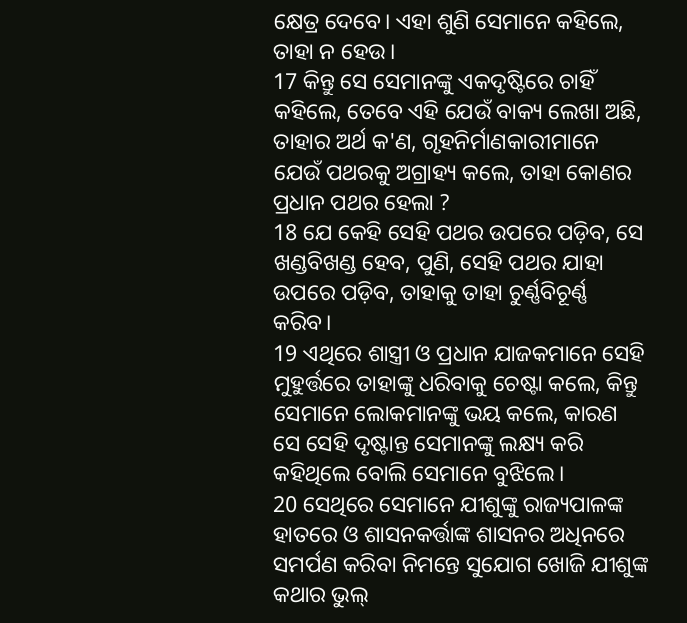କ୍ଷେତ୍ର ଦେବେ। ଏହା ଶୁଣି ସେମାନେ କହିଲେ, ତାହା ନ ହେଉ।
17 କିନ୍ତୁ ସେ ସେମାନଙ୍କୁ ଏକଦୃଷ୍ଟିରେ ଚାହିଁ କହିଲେ, ତେବେ ଏହି ଯେଉଁ ବାକ୍ୟ ଲେଖା ଅଛି, ତାହାର ଅର୍ଥ କ'ଣ, ଗୃହନିର୍ମାଣକାରୀମାନେ ଯେଉଁ ପଥରକୁ ଅଗ୍ରାହ୍ୟ କଲେ, ତାହା କୋଣର ପ୍ରଧାନ ପଥର ହେଲା ?
18 ଯେ କେହି ସେହି ପଥର ଉପରେ ପଡ଼ିବ, ସେ ଖଣ୍ଡବିଖଣ୍ଡ ହେବ, ପୁଣି, ସେହି ପଥର ଯାହା ଉପରେ ପଡ଼ିବ, ତାହାକୁ ତାହା ଚୁର୍ଣ୍ଣବିଚୂର୍ଣ୍ଣ କରିବ।
19 ଏଥିରେ ଶାସ୍ତ୍ରୀ ଓ ପ୍ରଧାନ ଯାଜକମାନେ ସେହି ମୁହୁର୍ତ୍ତରେ ତାହାଙ୍କୁ ଧରିବାକୁ ଚେଷ୍ଟା କଲେ, କିନ୍ତୁ ସେମାନେ ଲୋକମାନଙ୍କୁ ଭୟ କଲେ, କାରଣ ସେ ସେହି ଦୃଷ୍ଟାନ୍ତ ସେମାନଙ୍କୁ ଲକ୍ଷ୍ୟ କରି କହିଥିଲେ ବୋଲି ସେମାନେ ବୁଝିଲେ।
20 ସେଥିରେ ସେମାନେ ଯୀଶୁଙ୍କୁ ରାଜ୍ୟପାଳଙ୍କ ହାତରେ ଓ ଶାସନକର୍ତ୍ତାଙ୍କ ଶାସନର ଅଧିନରେ ସମର୍ପଣ କରିବା ନିମନ୍ତେ ସୁଯୋଗ ଖୋଜି ଯୀଶୁଙ୍କ କଥାର ଭୁଲ୍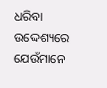ଧରିବା ଉଦ୍ଦେଶ୍ୟରେ ଯେଉଁମାନେ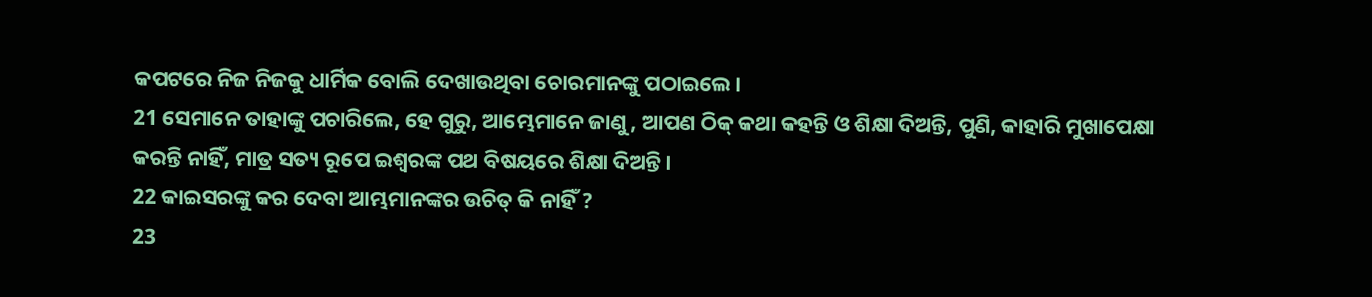କପଟରେ ନିଜ ନିଜକୁ ଧାର୍ମିକ ବୋଲି ଦେଖାଉଥିବା ଚୋରମାନଙ୍କୁ ପଠାଇଲେ।
21 ସେମାନେ ତାହାଙ୍କୁ ପଚାରିଲେ, ହେ ଗୁରୁ, ଆମ୍ଭେମାନେ ଜାଣୁ, ଆପଣ ଠିକ୍ କଥା କହନ୍ତି ଓ ଶିକ୍ଷା ଦିଅନ୍ତି, ପୁଣି, କାହାରି ମୁଖାପେକ୍ଷା କରନ୍ତି ନାହିଁ, ମାତ୍ର ସତ୍ୟ ରୂପେ ଇଶ୍ବରଙ୍କ ପଥ ବିଷୟରେ ଶିକ୍ଷା ଦିଅନ୍ତି।
22 କାଇସରଙ୍କୁ କର ଦେବା ଆମ୍ଭମାନଙ୍କର ଉଚିତ୍ କି ନାହିଁ ?
23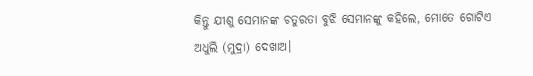କିନ୍ତୁ ଯୀଶୁ ସେମାନଙ୍କ ଚତୁରତା ବୁଝି ସେମାନଙ୍କୁ କହିଲେ, ମୋତେ ଗୋଟିଏ ଅଧୁଲି (ମୁଦ୍ରା) ଦେଖାଅ।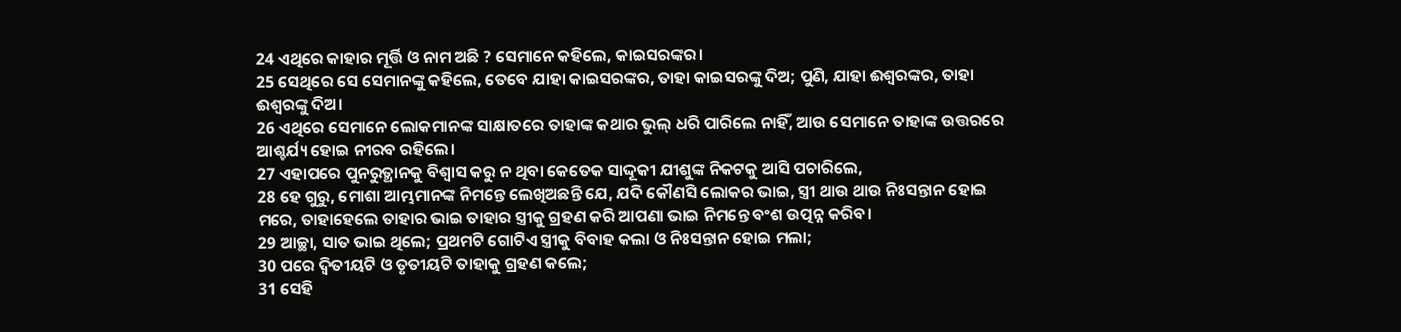24 ଏଥିରେ କାହାର ମୂର୍ତ୍ତି ଓ ନାମ ଅଛି ? ସେମାନେ କହିଲେ, କାଇସରଙ୍କର।
25 ସେଥିରେ ସେ ସେମାନଙ୍କୁ କହିଲେ, ତେବେ ଯାହା କାଇସରଙ୍କର, ତାହା କାଇସରଙ୍କୁ ଦିଅ; ପୁଣି, ଯାହା ଈଶ୍ୱରଙ୍କର, ତାହା ଈଶ୍ୱରଙ୍କୁ ଦିଅ।
26 ଏଥିରେ ସେମାନେ ଲୋକମାନଙ୍କ ସାକ୍ଷାତରେ ତାହାଙ୍କ କଥାର ଭୁଲ୍ ଧରି ପାରିଲେ ନାହିଁ, ଆଉ ସେମାନେ ତାହାଙ୍କ ଉତ୍ତରରେ ଆଶ୍ଚର୍ଯ୍ୟ ହୋଇ ନୀରବ ରହିଲେ।
27 ଏହାପରେ ପୁନରୁତ୍ଥାନକୁ ବିଶ୍ୱାସ କରୁ ନ ଥିବା କେତେକ ସାଦ୍ଦୂକୀ ଯୀଶୁଙ୍କ ନିକଟକୁ ଆସି ପଚାରିଲେ,
28 ହେ ଗୁରୁ, ମୋଶା ଆମ୍ଭମାନଙ୍କ ନିମନ୍ତେ ଲେଖିଅଛନ୍ତି ଯେ, ଯଦି କୌଣସି ଲୋକର ଭାଇ, ସ୍ତ୍ରୀ ଥାଉ ଥାଉ ନିଃସନ୍ତାନ ହୋଇ ମରେ, ତାହାହେଲେ ତାହାର ଭାଇ ତାହାର ସ୍ତ୍ରୀକୁ ଗ୍ରହଣ କରି ଆପଣା ଭାଇ ନିମନ୍ତେ ବଂଶ ଉତ୍ପନ୍ନ କରିବ।
29 ଆଚ୍ଛା, ସାତ ଭାଇ ଥିଲେ; ପ୍ରଥମଟି ଗୋଟିଏ ସ୍ତ୍ରୀକୁ ବିବାହ କଲା ଓ ନିଃସନ୍ତାନ ହୋଇ ମଲା;
30 ପରେ ଦ୍ୱିତୀୟଟି ଓ ତୃତୀୟଟି ତାହାକୁ ଗ୍ରହଣ କଲେ;
31 ସେହି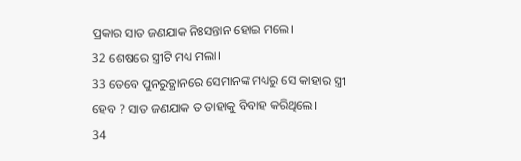ପ୍ରକାର ସାତ ଜଣଯାକ ନିଃସନ୍ତାନ ହୋଇ ମଲେ।
32 ଶେଷରେ ସ୍ତ୍ରୀଟି ମଧ୍ୟ ମଲା।
33 ତେବେ ପୁନରୁତ୍ଥାନରେ ସେମାନଙ୍କ ମଧ୍ୟରୁ ସେ କାହାର ସ୍ତ୍ରୀ ହେବ ? ସାତ ଜଣଯାକ ତ ତାହାକୁ ବିବାହ କରିଥିଲେ।
34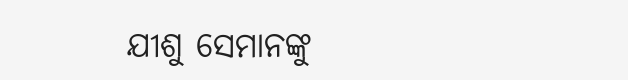ଯୀଶୁ ସେମାନଙ୍କୁ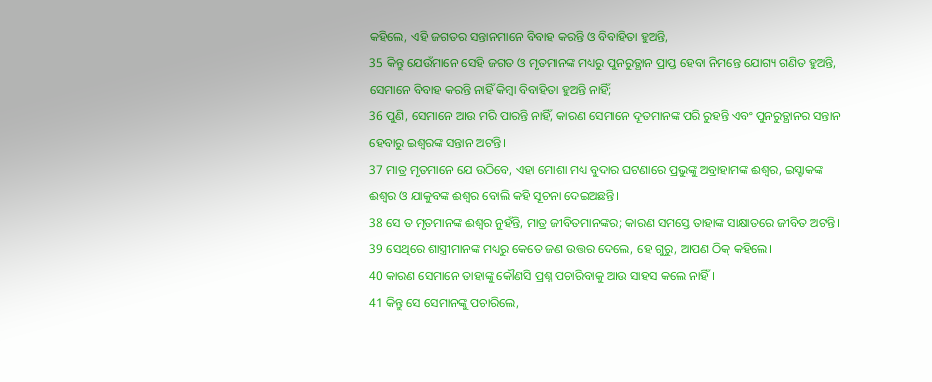କହିଲେ, ଏହି ଜଗତର ସନ୍ତାନମାନେ ବିବାହ କରନ୍ତି ଓ ବିବାହିତା ହୁଅନ୍ତି,
35 କିନ୍ତୁ ଯେଉଁମାନେ ସେହି ଜଗତ ଓ ମୃତମାନଙ୍କ ମଧ୍ୟରୁ ପୁନରୁତ୍ଥାନ ପ୍ରାପ୍ତ ହେବା ନିମନ୍ତେ ଯୋଗ୍ୟ ଗଣିତ ହୁଅନ୍ତି, ସେମାନେ ବିବାହ କରନ୍ତି ନାହିଁ କିମ୍ବା ବିବାହିତା ହୁଅନ୍ତି ନାହିଁ;
36 ପୁଣି, ସେମାନେ ଆଉ ମରି ପାରନ୍ତି ନାହିଁ, କାରଣ ସେମାନେ ଦୂତମାନଙ୍କ ପରି ରୁହନ୍ତି ଏବଂ ପୁନରୁତ୍ଥାନର ସନ୍ତାନ ହେବାରୁ ଇଶ୍ବରଙ୍କ ସନ୍ତାନ ଅଟନ୍ତି।
37 ମାତ୍ର ମୃତମାନେ ଯେ ଉଠିବେ, ଏହା ମୋଶା ମଧ୍ୟ ବୁଦାର ଘଟଣାରେ ପ୍ରଭୁଙ୍କୁ ଅବ୍ରାହାମଙ୍କ ଈଶ୍ୱର, ଇସ୍ହାକଙ୍କ ଈଶ୍ୱର ଓ ଯାକୁବଙ୍କ ଈଶ୍ୱର ବୋଲି କହି ସୂଚନା ଦେଇଅଛନ୍ତି।
38 ସେ ତ ମୃତମାନଙ୍କ ଈଶ୍ୱର ନୁହଁନ୍ତି, ମାତ୍ର ଜୀବିତମାନଙ୍କର; କାରଣ ସମସ୍ତେ ତାହାଙ୍କ ସାକ୍ଷାତରେ ଜୀବିତ ଅଟନ୍ତି।
39 ସେଥିରେ ଶାସ୍ତ୍ରୀମାନଙ୍କ ମଧ୍ୟରୁ କେତେ ଜଣ ଉତ୍ତର ଦେଲେ, ହେ ଗୁରୁ, ଆପଣ ଠିକ୍ କହିଲେ।
40 କାରଣ ସେମାନେ ତାହାଙ୍କୁ କୌଣସି ପ୍ରଶ୍ନ ପଚାରିବାକୁ ଆଉ ସାହସ କଲେ ନାହିଁ।
41 କିନ୍ତୁ ସେ ସେମାନଙ୍କୁ ପଚାରିଲେ,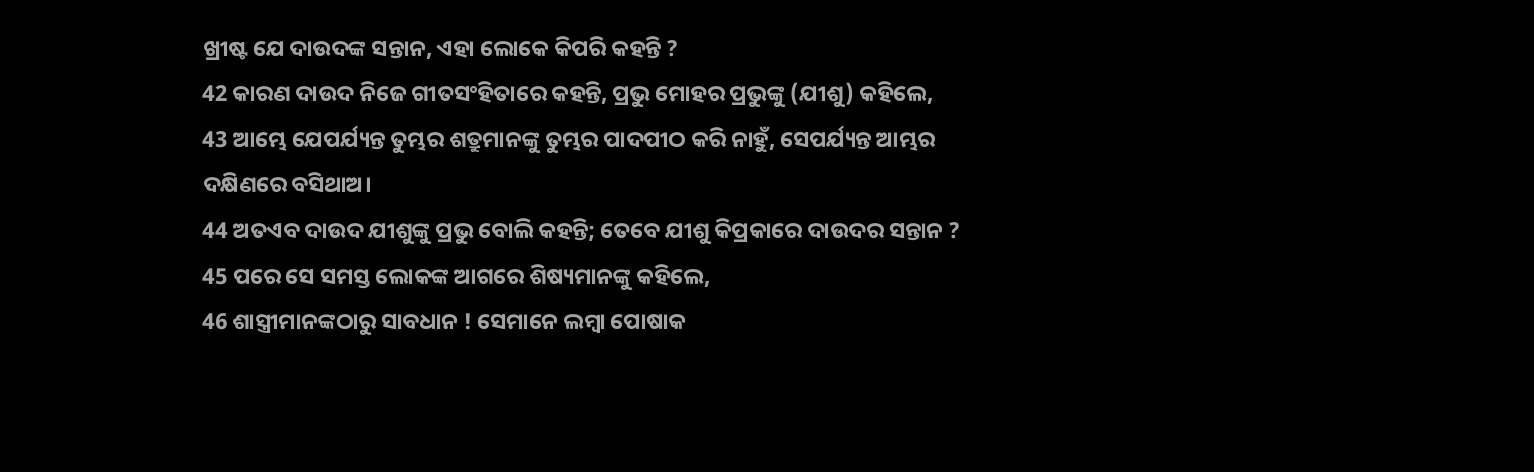ଖ୍ରୀଷ୍ଟ ଯେ ଦାଉଦଙ୍କ ସନ୍ତାନ, ଏହା ଲୋକେ କିପରି କହନ୍ତି ?
42 କାରଣ ଦାଉଦ ନିଜେ ଗୀତସଂହିତାରେ କହନ୍ତି, ପ୍ରଭୁ ମୋହର ପ୍ରଭୁଙ୍କୁ (ଯୀଶୁ) କହିଲେ,
43 ଆମ୍ଭେ ଯେପର୍ଯ୍ୟନ୍ତ ତୁମ୍ଭର ଶତ୍ରୁମାନଙ୍କୁ ତୁମ୍ଭର ପାଦପୀଠ କରି ନାହୁଁ, ସେପର୍ଯ୍ୟନ୍ତ ଆମ୍ଭର ଦକ୍ଷିଣରେ ବସିଥାଅ।
44 ଅତଏବ ଦାଉଦ ଯୀଶୁଙ୍କୁ ପ୍ରଭୁ ବୋଲି କହନ୍ତି; ତେବେ ଯୀଶୁ କିପ୍ରକାରେ ଦାଉଦର ସନ୍ତାନ ?
45 ପରେ ସେ ସମସ୍ତ ଲୋକଙ୍କ ଆଗରେ ଶିଷ୍ୟମାନଙ୍କୁ କହିଲେ,
46 ଶାସ୍ତ୍ରୀମାନଙ୍କଠାରୁ ସାବଧାନ ! ସେମାନେ ଲମ୍ବା ପୋଷାକ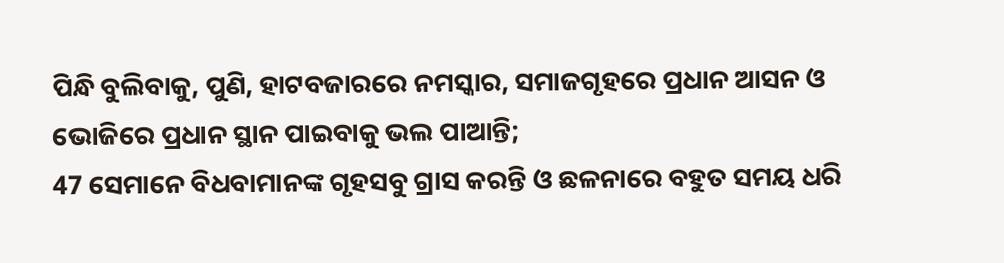ପିନ୍ଧି ବୁଲିବାକୁ, ପୁଣି, ହାଟବଜାରରେ ନମସ୍କାର, ସମାଜଗୃହରେ ପ୍ରଧାନ ଆସନ ଓ ଭୋଜିରେ ପ୍ରଧାନ ସ୍ଥାନ ପାଇବାକୁ ଭଲ ପାଆନ୍ତି;
47 ସେମାନେ ବିଧବାମାନଙ୍କ ଗୃହସବୁ ଗ୍ରାସ କରନ୍ତି ଓ ଛଳନାରେ ବହୁତ ସମୟ ଧରି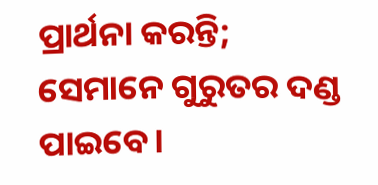ପ୍ରାର୍ଥନା କରନ୍ତି; ସେମାନେ ଗୁରୁତର ଦଣ୍ଡ ପାଇବେ।